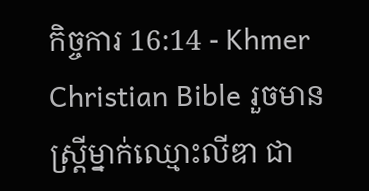កិច្ចការ 16:14 - Khmer Christian Bible រួចមានស្ដ្រីម្នាក់ឈ្មោះលីឌា ជា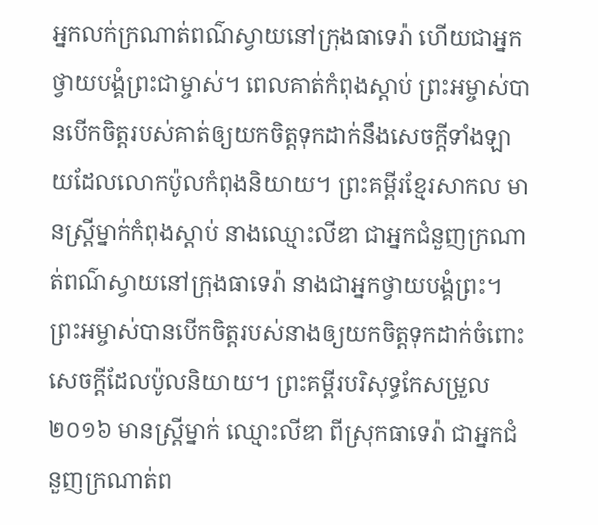អ្នកលក់ក្រណាត់ពណ៌ស្វាយនៅក្រុងធាទេរ៉ា ហើយជាអ្នកថ្វាយបង្គំព្រះជាម្ចាស់។ ពេលគាត់កំពុងស្ដាប់ ព្រះអម្ចាស់បានបើកចិត្ដរបស់គាត់ឲ្យយកចិត្ដទុកដាក់នឹងសេចក្ដីទាំងឡាយដែលលោកប៉ូលកំពុងនិយាយ។ ព្រះគម្ពីរខ្មែរសាកល មានស្ត្រីម្នាក់កំពុងស្ដាប់ នាងឈ្មោះលីឌា ជាអ្នកជំនួញក្រណាត់ពណ៌ស្វាយនៅក្រុងធាទេរ៉ា នាងជាអ្នកថ្វាយបង្គំព្រះ។ ព្រះអម្ចាស់បានបើកចិត្តរបស់នាងឲ្យយកចិត្តទុកដាក់ចំពោះសេចក្ដីដែលប៉ូលនិយាយ។ ព្រះគម្ពីរបរិសុទ្ធកែសម្រួល ២០១៦ មានស្ត្រីម្នាក់ ឈ្មោះលីឌា ពីស្រុកធាទេរ៉ា ជាអ្នកជំនួញក្រណាត់ព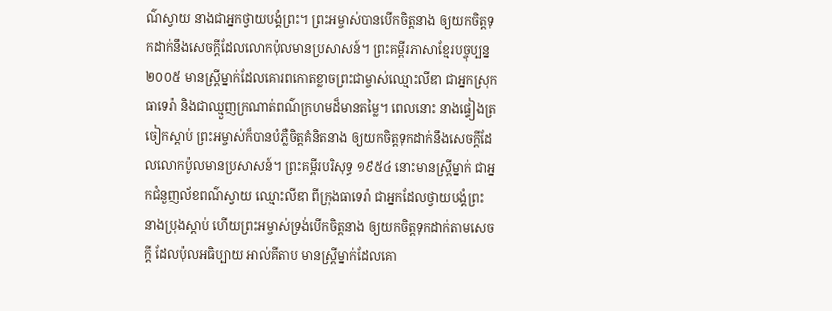ណ៌ស្វាយ នាងជាអ្នកថ្វាយបង្គំព្រះ។ ព្រះអម្ចាស់បានបើកចិត្តនាង ឲ្យយកចិត្តទុកដាក់នឹងសេចក្តីដែលលោកប៉ុលមានប្រសាសន៍។ ព្រះគម្ពីរភាសាខ្មែរបច្ចុប្បន្ន ២០០៥ មានស្ត្រីម្នាក់ដែលគោរពកោតខ្លាចព្រះជាម្ចាស់ឈ្មោះលីឌា ជាអ្នកស្រុកធាទេរ៉ា និងជាឈ្មួញក្រណាត់ពណ៌ក្រហមដ៏មានតម្លៃ។ ពេលនោះ នាងផ្ទៀងត្រចៀកស្ដាប់ ព្រះអម្ចាស់ក៏បានបំភ្លឺចិត្តគំនិតនាង ឲ្យយកចិត្តទុកដាក់នឹងសេចក្ដីដែលលោកប៉ូលមានប្រសាសន៍។ ព្រះគម្ពីរបរិសុទ្ធ ១៩៥៤ នោះមានស្ត្រីម្នាក់ ជាអ្នកជំនួញល័ខពណ៌ស្វាយ ឈ្មោះលីឌា ពីក្រុងធាទេរ៉ា ជាអ្នកដែលថ្វាយបង្គំព្រះ នាងប្រុងស្តាប់ ហើយព្រះអម្ចាស់ទ្រង់បើកចិត្តនាង ឲ្យយកចិត្តទុកដាក់តាមសេចក្ដី ដែលប៉ុលអធិប្បាយ អាល់គីតាប មានស្ដ្រីម្នាក់ដែលគោ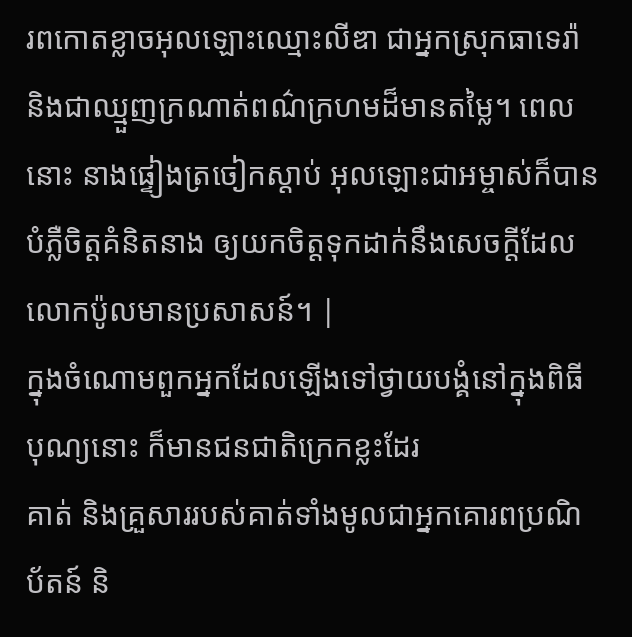រពកោតខ្លាចអុលឡោះឈ្មោះលីឌា ជាអ្នកស្រុកធាទេរ៉ា និងជាឈ្មួញក្រណាត់ពណ៌ក្រហមដ៏មានតម្លៃ។ ពេលនោះ នាងផ្ទៀងត្រចៀកស្ដាប់ អុលឡោះជាអម្ចាស់ក៏បានបំភ្លឺចិត្ដគំនិតនាង ឲ្យយកចិត្ដទុកដាក់នឹងសេចក្ដីដែលលោកប៉ូលមានប្រសាសន៍។ |
ក្នុងចំណោមពួកអ្នកដែលឡើងទៅថ្វាយបង្គំនៅក្នុងពិធីបុណ្យនោះ ក៏មានជនជាតិក្រេកខ្លះដែរ
គាត់ និងគ្រួសាររបស់គាត់ទាំងមូលជាអ្នកគោរពប្រណិប័តន៍ និ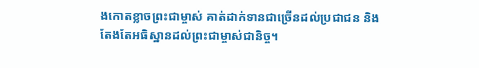ងកោតខ្លាចព្រះជាម្ចាស់ គាត់ដាក់ទានជាច្រើនដល់ប្រជាជន និងតែងតែអធិស្ឋានដល់ព្រះជាម្ចាស់ជានិច្ច។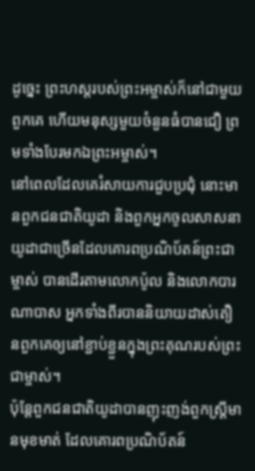ដូច្នេះ ព្រះហស្ដរបស់ព្រះអម្ចាស់ក៏នៅជាមួយពួកគេ ហើយមនុស្សមួយចំនួនធំបានជឿ ព្រមទាំងបែរមកឯព្រះអម្ចាស់។
នៅពេលដែលគេរំសាយការជួបប្រជុំ នោះមានពួកជនជាតិយូដា និងពួកអ្នកចូលសាសនាយូដាជាច្រើនដែលគោរពប្រណិប័តន៍ព្រះជាម្ចាស់ បានដើរតាមលោកប៉ូល និងលោកបារណាបាស អ្នកទាំងពីរបាននិយាយដាស់តឿនពួកគេឲ្យនៅខ្ជាប់ខ្ជួនក្នុងព្រះគុណរបស់ព្រះជាម្ចាស់។
ប៉ុន្ដែពួកជនជាតិយូដាបានញុះញង់ពួកស្ដ្រីមានមុខមាត់ ដែលគោរពប្រណិប័តន៍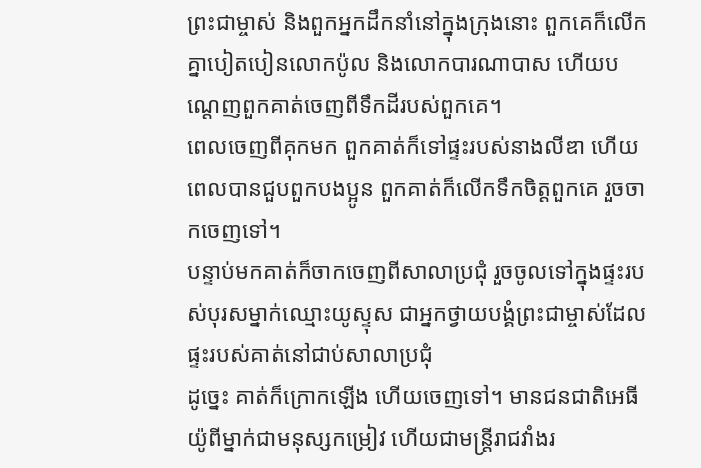ព្រះជាម្ចាស់ និងពួកអ្នកដឹកនាំនៅក្នុងក្រុងនោះ ពួកគេក៏លើកគ្នាបៀតបៀនលោកប៉ូល និងលោកបារណាបាស ហើយបណ្ដេញពួកគាត់ចេញពីទឹកដីរបស់ពួកគេ។
ពេលចេញពីគុកមក ពួកគាត់ក៏ទៅផ្ទះរបស់នាងលីឌា ហើយពេលបានជួបពួកបងប្អូន ពួកគាត់ក៏លើកទឹកចិត្ដពួកគេ រួចចាកចេញទៅ។
បន្ទាប់មកគាត់ក៏ចាកចេញពីសាលាប្រជុំ រួចចូលទៅក្នុងផ្ទះរបស់បុរសម្នាក់ឈ្មោះយូស្ទុស ជាអ្នកថ្វាយបង្គំព្រះជាម្ចាស់ដែលផ្ទះរបស់គាត់នៅជាប់សាលាប្រជុំ
ដូច្នេះ គាត់ក៏ក្រោកឡើង ហើយចេញទៅ។ មានជនជាតិអេធីយ៉ូពីម្នាក់ជាមនុស្សកម្រៀវ ហើយជាមន្ដ្រីរាជវាំងរ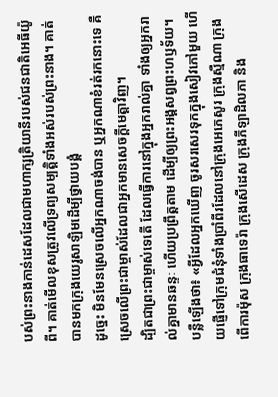បស់ព្រះនាងកាន់ដេសដែលជាមហាក្សត្រិយានីរបស់ជនជាតិអេធីយ៉ូពី។ គាត់មើលខុសត្រូវលើទ្រព្យសម្បត្ដិទាំងអស់របស់ព្រះនាង។ គាត់បានមកក្រុងយេរូសាឡិមដើម្បីថ្វាយបង្គំ
ដូច្នេះ មិនមែនស្រេចលើអ្នកណាចង់បាន ឬអ្នកណាខំរត់រកនោះទេ គឺស្រេចលើព្រះជាម្ចាស់ដែលជាអ្នកមានសេចក្ដីមេត្ដាវិញ។
ដ្បិតជាព្រះជាម្ចាស់ទេតើ ដែលធ្វើការនៅក្នុងអ្នករាល់គ្នា ទាំងឲ្យអ្នករាល់គ្នាមានឆន្ទៈ ហើយប្រព្រឹត្តតាម ដើម្បីឲ្យព្រះអង្គសព្វព្រះហឫទ័យ។
បន្លឺឡើងថា៖ «អ្វីដែលអ្នកឃើញ ចូរសរសេរទុកក្នុងសៀវភៅមួយ ហើយផ្ញើទៅក្រុមជំនុំទាំងប្រាំពីរដែលនៅក្រុងអេភេសូរ ក្រុងស្មឺណា ក្រុងពើការម៉ុស ក្រុងធាទេរ៉ា ក្រុងសើដេស ក្រុងភីឡាដិលភា និង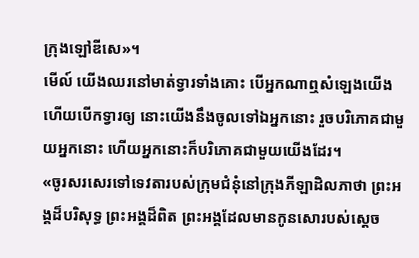ក្រុងឡៅឌីសេ»។
មើល៍ យើងឈរនៅមាត់ទ្វារទាំងគោះ បើអ្នកណាឮសំឡេងយើង ហើយបើកទ្វារឲ្យ នោះយើងនឹងចូលទៅឯអ្នកនោះ រួចបរិភោគជាមួយអ្នកនោះ ហើយអ្នកនោះក៏បរិភោគជាមួយយើងដែរ។
«ចូរសរសេរទៅទេវតារបស់ក្រុមជំនុំនៅក្រុងភីឡាដិលភាថា ព្រះអង្គដ៏បរិសុទ្ធ ព្រះអង្គដ៏ពិត ព្រះអង្គដែលមានកូនសោរបស់ស្ដេច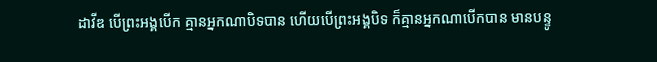ដាវីឌ បើព្រះអង្គបើក គ្មានអ្នកណាបិទបាន ហើយបើព្រះអង្គបិទ ក៏គ្មានអ្នកណាបើកបាន មានបន្ទូ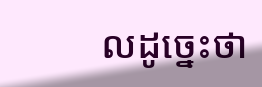លដូច្នេះថា